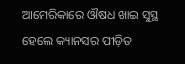ଆମେରିକାରେ ଔଷଧ ଖାଇ ସୁସ୍ଥ ହେଲେ କ୍ୟାନସର ପୀଡ଼ିତ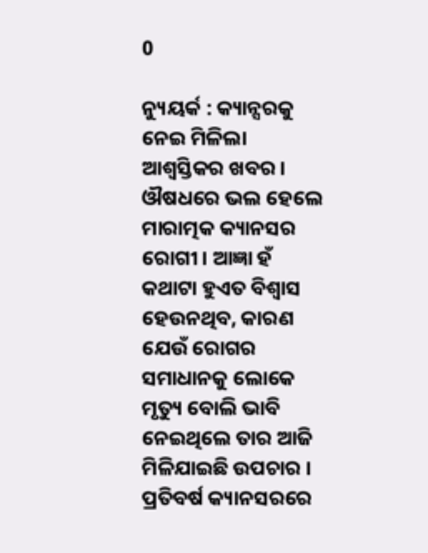0

ନ୍ୟୁୟର୍କ : କ୍ୟାନ୍ସରକୁ ନେଇ ମିଳିଲା ଆଶ୍ୱସ୍ତିକର ଖବର । ଔଷଧରେ ଭଲ ହେଲେ ମାରାତ୍ମକ କ୍ୟାନସର ରୋଗୀ । ଆଜ୍ଞା ହଁ କଥାଟା ହୁଏତ ବିଶ୍ୱାସ ହେଉନଥିବ, କାରଣ ଯେଉଁ ରୋଗର ସମାଧାନକୁ ଲୋକେ ମୃତ୍ୟୁ ବୋଲି ଭାବି ନେଇଥିଲେ ତାର ଆଜି ମିଳିଯାଇଛି ଉପଚାର । ପ୍ରତିବର୍ଷ କ୍ୟାନସରରେ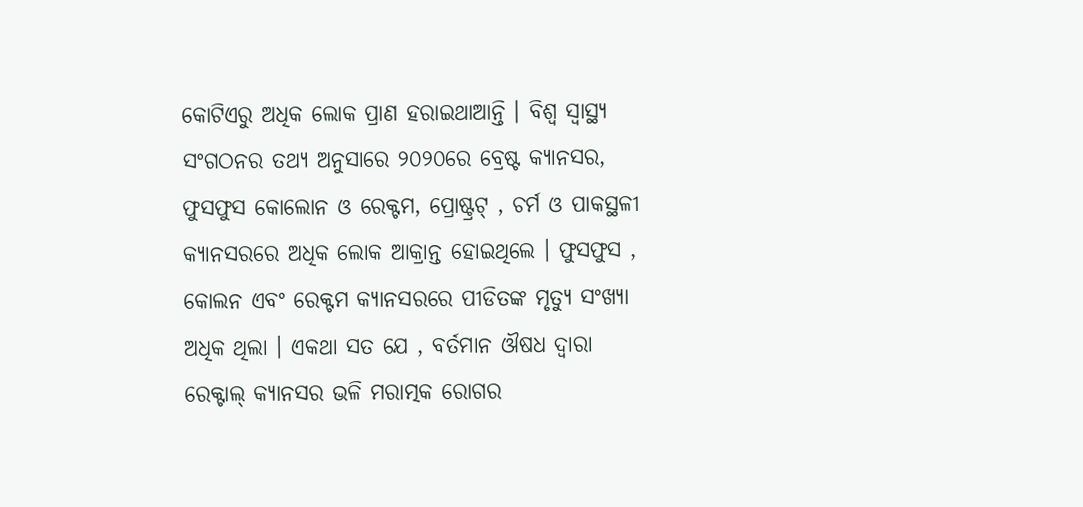କୋଟିଏରୁ ଅଧିକ ଲୋକ ପ୍ରାଣ ହରାଇଥାଆନ୍ତି । ବିଶ୍ୱ ସ୍ୱାସ୍ଥ୍ୟ ସଂଗଠନର ତଥ୍ୟ ଅନୁସାରେ ୨୦୨୦ରେ ବ୍ରେଷ୍ଟ କ୍ୟାନସର, ଫୁସଫୁସ କୋଲୋନ ଓ ରେକ୍ଟମ, ପ୍ରୋଷ୍ଟ୍ରଟ୍ , ଚର୍ମ ଓ ପାକସ୍ଥଳୀ କ୍ୟାନସରରେ ଅଧିକ ଲୋକ ଆକ୍ରାନ୍ତ ହୋଇଥିଲେ । ଫୁସଫୁସ , କୋଲନ ଏବଂ ରେକ୍ଟମ କ୍ୟାନସରରେ ପୀଡିତଙ୍କ ମୃତ୍ୟୁ ସଂଖ୍ୟା ଅଧିକ ଥିଲା । ଏକଥା ସତ ଯେ , ବର୍ତମାନ ଔଷଧ ଦ୍ୱାରା ରେକ୍ଟାଲ୍ କ୍ୟାନସର ଭଳି ମରାତ୍ମକ ରୋଗର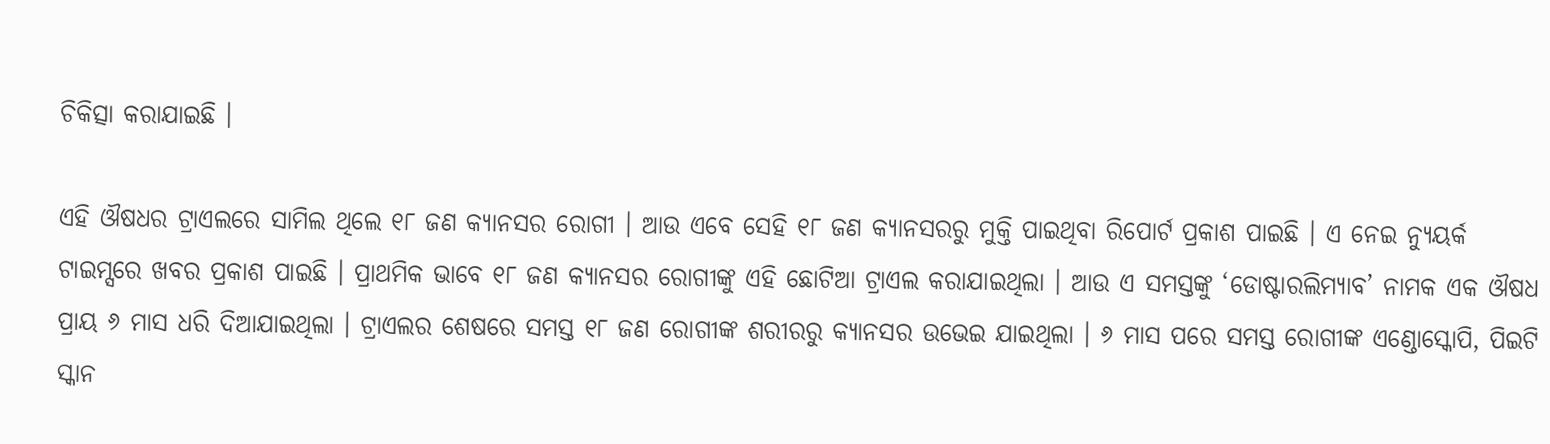ଚିକିତ୍ସା କରାଯାଇଛି ।

ଏହି ଔଷଧର ଟ୍ରାଏଲରେ ସାମିଲ ଥିଲେ ୧୮ ଜଣ କ୍ୟାନସର ରୋଗୀ । ଆଉ ଏବେ ସେହି ୧୮ ଜଣ କ୍ୟାନସରରୁ ମୁକ୍ତି ପାଇଥିବା ରିପୋର୍ଟ ପ୍ରକାଶ ପାଇଛି । ଏ ନେଇ ନ୍ୟୁୟର୍କ ଟାଇମ୍ସରେ ଖବର ପ୍ରକାଶ ପାଇଛି । ପ୍ରାଥମିକ ଭାବେ ୧୮ ଜଣ କ୍ୟାନସର ରୋଗୀଙ୍କୁ ଏହି ଛୋଟିଆ ଟ୍ରାଏଲ କରାଯାଇଥିଲା । ଆଉ ଏ ସମସ୍ତଙ୍କୁ ‘ଡୋଷ୍ଟାରଲିମ୍ୟାବ’ ନାମକ ଏକ ଔଷଧ ପ୍ରାୟ ୬ ମାସ ଧରି ଦିଆଯାଇଥିଲା । ଟ୍ରାଏଲର ଶେଷରେ ସମସ୍ତ ୧୮ ଜଣ ରୋଗୀଙ୍କ ଶରୀରରୁ କ୍ୟାନସର ଉଭେଇ ଯାଇଥିଲା । ୬ ମାସ ପରେ ସମସ୍ତ ରୋଗୀଙ୍କ ଏଣ୍ଡୋସ୍କୋପି, ପିଇଟି ସ୍କାନ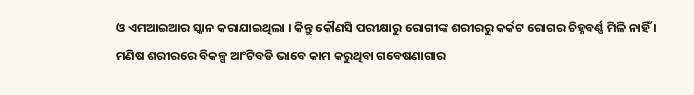ଓ ଏମଆଇଆର ସ୍କାନ କରାଯାଇଥିଲା । କିନ୍ତୁ କୌଣସି ପରୀକ୍ଷାରୁ ରୋଗୀଙ୍କ ଶରୀରରୁ କର୍କଟ ରୋଗର ଚିହ୍ନବର୍ଣ୍ଣ ମିଳି ନାହିଁ । ମଣିଷ ଶରୀରରେ ବିକଳ୍ପ ଆଂଟିବଡି ଭାବେ କାମ କରୁଥିବା ଗବେଷଣାଗାର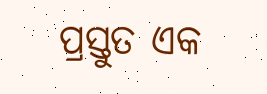ପ୍ରସ୍ତୁତ ଏକ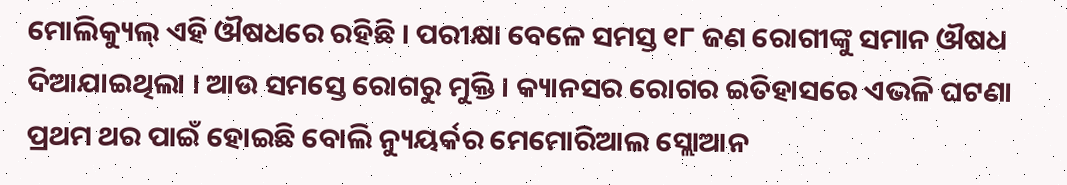ମୋଲିକ୍ୟୁଲ୍ ଏହି ଔଷଧରେ ରହିଛି । ପରୀକ୍ଷା ବେଳେ ସମସ୍ତ ୧୮ ଜଣ ରୋଗୀଙ୍କୁ ସମାନ ଔଷଧ ଦିଆଯାଇଥିଲା । ଆଉ ସମସ୍ତେ ରୋଗରୁ ମୁକ୍ତି । କ୍ୟାନସର ରୋଗର ଇତିହାସରେ ଏଭଳି ଘଟଣା ପ୍ରଥମ ଥର ପାଇଁ ହୋଇଛି ବୋଲି ନ୍ୟୁୟର୍କର ମେମୋରିଆଲ ସ୍ଲୋଆନ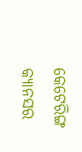କେଟେରିଙ୍ଗ କ୍ୟାନସର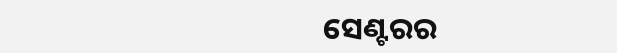ସେଣ୍ଟରର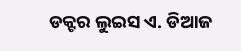ଡକ୍ଟର ଲୁଇସ ଏ. ଡିଆଜ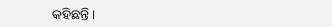କହିଛନ୍ତି ।